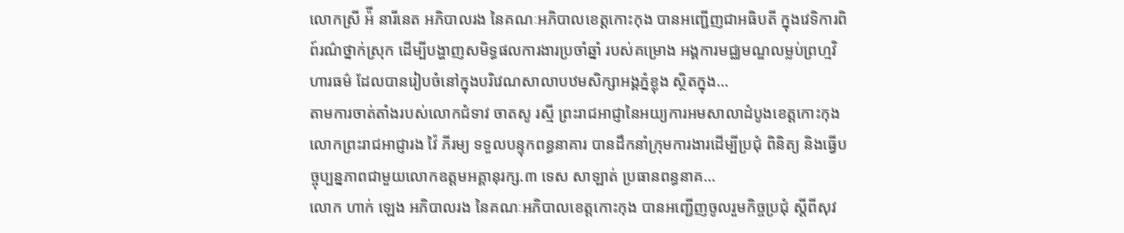លោកស្រី អ៉ី នារីនេត អភិបាលរង នៃគណៈអភិបាលខេត្តកោះកុង បានអញ្ជើញជាអធិបតី ក្នុងវេទិការពិព៍រណ៌ថ្នាក់ស្រុក ដើម្បីបង្ហាញសមិទ្ធផលការងារប្រចាំឆ្នាំ របស់គម្រោង អង្គការមជ្ឈមណ្ឌលម្លប់ព្រហ្មវិហារធម៌ ដែលបានរៀបចំនៅក្នុងបរិវេណសាលាបឋមសិក្សាអង្គភ្នំខ្លុង ស្ថិតក្នុង...
តាមការចាត់តាំងរបស់លោកជំទាវ ចាតសូ រស្មី ព្រះរាជអាជ្ញានៃអយ្យការអមសាលាដំបូងខេត្តកោះកុង លោកព្រះរាជអាជ្ញារង វ៉ៃ ភីរម្យ ទទួលបន្ទុកពន្ធនាគារ បានដឹកនាំក្រុមការងារដើម្បីប្រជុំ ពិនិត្យ និងធ្វើបច្ចុប្បន្នភាពជាមួយលោកឧត្តមអគ្គានុរក្ស.៣ ទេស សាឡាត់ ប្រធានពន្ធនាគ...
លោក ហាក់ ឡេង អភិបាលរង នៃគណៈអភិបាលខេត្តកោះកុង បានអញ្ជើញចូលរួមកិច្ចប្រជុំ ស្តីពីសុវ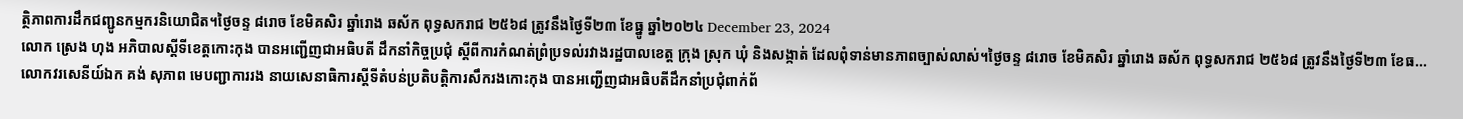ត្ថិភាពការដឹកជញ្ជូនកម្មករនិយោជិត។ថ្ងៃចន្ទ ៨រោច ខែមិគសិរ ឆ្នាំរោង ឆស័ក ពុទ្ធសករាជ ២៥៦៨ ត្រូវនឹងថ្ងៃទី២៣ ខែធ្នូ ឆ្នាំ២០២៤ December 23, 2024
លោក ស្រេង ហុង អភិបាលស្តីទីខេត្តកោះកុង បានអញ្ជើញជាអធិបតី ដឹកនាំកិច្ចប្រជុំ ស្ដីពីការកំណត់ព្រំប្រទល់រវាងរដ្ឋបាលខេត្ត ក្រុង ស្រុក ឃុំ និងសង្កាត់ ដែលពុំទាន់មានភាពច្បាស់លាស់។ថ្ងៃចន្ទ ៨រោច ខែមិគសិរ ឆ្នាំរោង ឆស័ក ពុទ្ធសករាជ ២៥៦៨ ត្រូវនឹងថ្ងៃទី២៣ ខែធ...
លោកវរសេនីយ៍ឯក គង់ សុភាព មេបញ្ជាការរង នាយសេនាធិការស្តីទីតំបន់ប្រតិបត្តិការសឹករងកោះកុង បានអញ្ជើញជាអធិបតីដឹកនាំប្រជុំពាក់ព័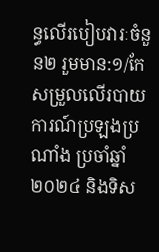ន្ធលើរបៀបវារៈចំនួន២ រួមមាន:១/កែសម្រួលលើរបាយការណ៍ប្រឡងប្រណាំង ប្រចាំឆ្នាំ២០២៤ និងទិស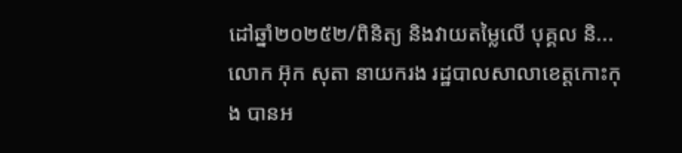ដៅឆ្នាំ២០២៥២/ពិនិត្យ និងវាយតម្លៃលើ បុគ្គល និ...
លោក អ៊ុក សុតា នាយករង រដ្ឋបាលសាលាខេត្តកោះកុង បានអ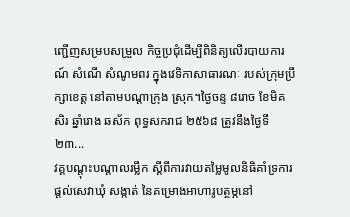ញ្ជើញសម្របសម្រួល កិច្ចប្រជុំដើម្បីពិនិត្យលើរបាយការណ៍ សំណើ សំណូមពរ ក្នុងវេទិកាសាធារណៈ របស់ក្រុមប្រឹក្សាខេត្ត នៅតាមបណ្តាក្រុង ស្រុក។ថ្ងៃចន្ទ ៨រោច ខែមិគសិរ ឆ្នាំរោង ឆស័ក ពុទ្ធសករាជ ២៥៦៨ ត្រូវនឹងថ្ងៃទី២៣...
វគ្គបណ្តុះបណ្តាលរម្លឹក ស្តីពីការវាយតម្លៃមូលនិធិគាំទ្រការផ្តល់សេវាឃុំ សង្កាត់ នៃគម្រោងអាហារូបត្ថម្ភនៅ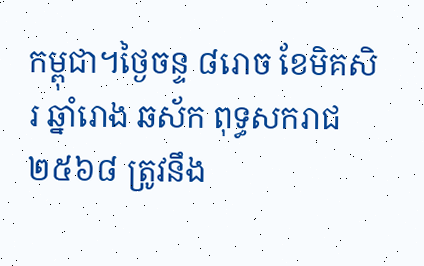កម្ពុជា។ថ្ងៃចន្ទ ៨រោច ខែមិគសិរ ឆ្នាំរោង ឆស័ក ពុទ្ធសករាជ ២៥៦៨ ត្រូវនឹង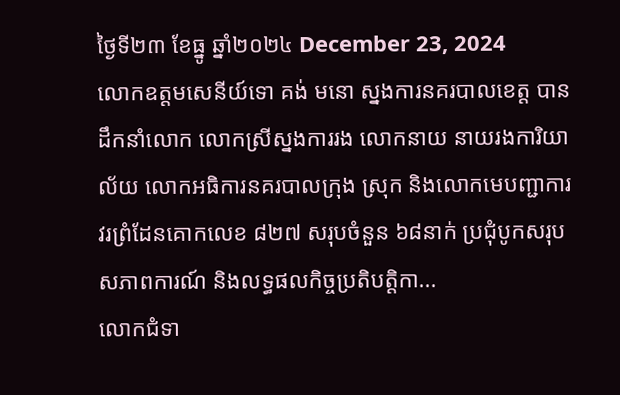ថ្ងៃទី២៣ ខែធ្នូ ឆ្នាំ២០២៤ December 23, 2024
លោកឧត្តមសេនីយ៍ទោ គង់ មនោ ស្នងការនគរបាលខេត្ត បានដឹកនាំលោក លោកស្រីស្នងការរង លោកនាយ នាយរងការិយាល័យ លោកអធិការនគរបាលក្រុង ស្រុក និងលោកមេបញ្ជាការវរព្រំដែនគោកលេខ ៨២៧ សរុបចំនួន ៦៨នាក់ ប្រជុំបូកសរុបសភាពការណ៍ និងលទ្ធផលកិច្ចប្រតិបត្តិកា...
លោកជំទា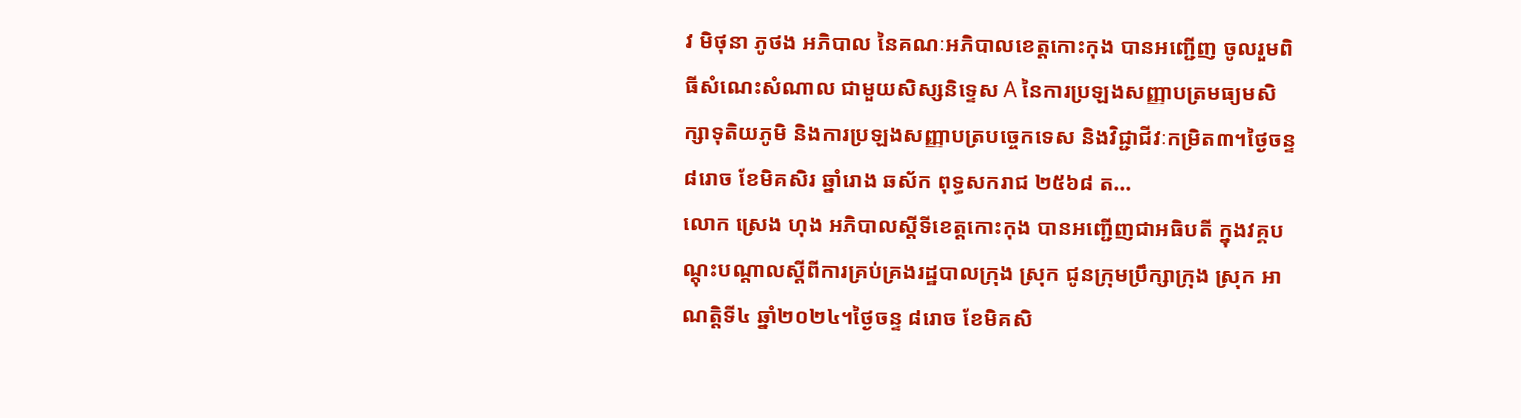វ មិថុនា ភូថង អភិបាល នៃគណៈអភិបាលខេត្តកោះកុង បានអញ្ជើញ ចូលរួមពិធីសំណេះសំណាល ជាមួយសិស្សនិទ្ទេស A នៃការប្រឡងសញ្ញាបត្រមធ្យមសិក្សាទុតិយភូមិ និងការប្រឡងសញ្ញាបត្របច្ចេកទេស និងវិជ្ជាជីវៈកម្រិត៣។ថ្ងៃចន្ទ ៨រោច ខែមិគសិរ ឆ្នាំរោង ឆស័ក ពុទ្ធសករាជ ២៥៦៨ ត...
លោក ស្រេង ហុង អភិបាលស្តីទីខេត្តកោះកុង បានអញ្ជើញជាអធិបតី ក្នុងវគ្គបណ្តុះបណ្តាលស្តីពីការគ្រប់គ្រងរដ្ឋបាលក្រុង ស្រុក ជូនក្រុមប្រឹក្សាក្រុង ស្រុក អាណត្តិទី៤ ឆ្នាំ២០២៤។ថ្ងៃចន្ទ ៨រោច ខែមិគសិ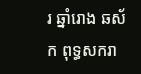រ ឆ្នាំរោង ឆស័ក ពុទ្ធសករា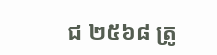ជ ២៥៦៨ ត្រូ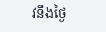វនឹងថ្ងៃ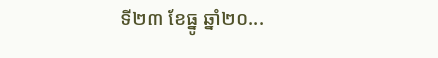ទី២៣ ខែធ្នូ ឆ្នាំ២០...